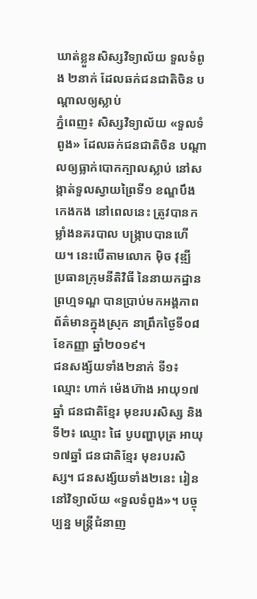ឃាត់ខ្លួនសិស្សវិទ្យាល័យ ទួលទំពូង ២នាក់ ដែលឆក់ជនជាតិចិន បណ្ដាលឲ្យស្លាប់
ភ្នំពេញ៖ សិស្សវិទ្យាល័យ «ទួលទំពូង» ដែលឆក់ជនជាតិចិន បណ្ដាលឲ្យធ្លាក់បោកក្បាលស្លាប់ នៅសង្កាត់ទួលស្វាយព្រៃទី១ ខណ្ឌបឹងកេងកង នៅពេលនេះ ត្រូវបានកម្លាំងនគរបាល បង្ក្រាបបានហើយ។ នេះបើតាមលោក ម៉ិច វុឌ្ឍី ប្រធានក្រុមនីតិវិធី នៃនាយកដ្ឋានព្រហ្មទណ្ឌ បានប្រាប់មកអង្គភាពព័ត៌មានក្នុងស្រុក នាព្រឹកថ្ងៃទី០៨ ខែកញ្ញា ឆ្នាំ២០១៩។
ជនសង្ស័យទាំង២នាក់ ទី១៖ ឈ្មោះ ហាក់ ម៉េងហ៊ាង អាយុ១៧ឆ្នាំ ជនជាតិខ្មែរ មុខរបរសិស្ស និងទី២៖ ឈ្មោះ ផៃ បូបញ្ហាបុត្រ អាយុ១៧ឆ្នាំ ជនជាតិខ្មែរ មុខរបរសិស្ស។ ជនសង្ស័យទាំង២នេះ រៀននៅវិទ្យាល័យ «ទួលទំពូង»។ បច្ចុប្បន្ន មន្ត្រីជំនាញ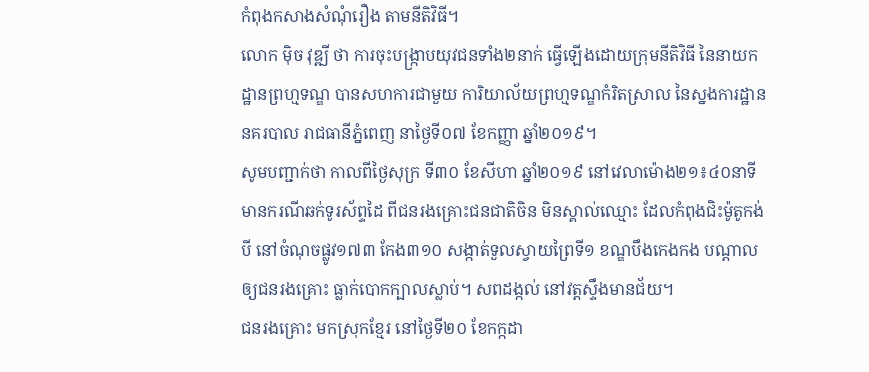កំពុងកសាងសំណុំរឿង តាមនីតិវិធី។
លោក ម៉ិច វុឌ្ឍី ថា ការចុះបង្ក្រាបយុវជនទាំង២នាក់ ធ្វើឡើងដោយក្រុមនីតិវិធី នៃនាយកដ្ឋានព្រហ្មទណ្ឌ បានសហការជាមួយ ការិយាល័យព្រហ្មទណ្ឌកំរិតស្រាល នៃស្នងការដ្ឋាននគរបាល រាជធានីភ្នំពេញ នាថ្ងៃទី០៧ ខែកញ្ញា ឆ្នាំ២០១៩។
សូមបញ្ជាក់ថា កាលពីថ្ងៃសុក្រ ទី៣០ ខែសីហា ឆ្នាំ២០១៩ នៅវេលាម៉ោង២១៖៤០នាទី មានករណីឆក់ទូរស័ព្ទដៃ ពីជនរងគ្រោះជនជាតិចិន មិនស្គាល់ឈ្មោះ ដែលកំពុងជិះម៉ូតូកង់បី នៅចំណុចផ្លូវ១៧៣ កែង៣១០ សង្កាត់ទួលស្វាយព្រៃទី១ ខណ្ឌបឹងកេងកង បណ្តាលឲ្យជនរងគ្រោះ ធ្លាក់បោកក្បាលស្លាប់។ សពដង្កល់ នៅវត្តស្ទឹងមានជ័យ។
ជនរងគ្រោះ មកស្រុកខ្មែរ នៅថ្ងៃទី២០ ខែកក្កដា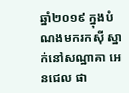ឆ្នាំ២០១៩ ក្នុងបំណងមករកស៊ី ស្នាក់នៅសណ្ឋាគា អេនជេល ផា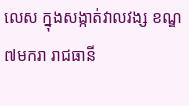លេស ក្នុងសង្កាត់វាលវង្ស ខណ្ឌ៧មករា រាជធានី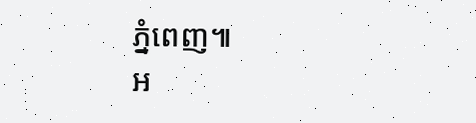ភ្នំពេញ៕
អ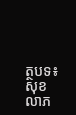ត្ថបទ៖ សុខ លាភ